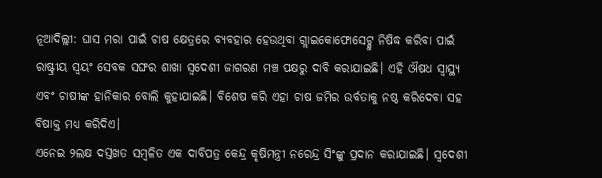ନୂଆଦିଲ୍ଲୀ: ଘାସ ମରା ପାଇଁ ଚାଷ କ୍ଷେତ୍ରରେ ବ୍ୟବହାର ହେଉଥିବା ଗ୍ଲାଇକୋଫୋସେଟ୍କୁ ନିଷିଦ୍ଧ କରିବା ପାଇଁ ରାଷ୍ଟ୍ରୀୟ ସ୍ୱୟଂ ସେବକ ସଙ୍ଘର ଶାଖା ସ୍ୱଦେଶୀ ଜାଗରଣ ମଞ୍ଚ ପକ୍ଷରୁ ଦାବି କରାଯାଇଛି। ଏହି ଔଷଧ ସ୍ୱାସ୍ଥ୍ୟ ଏବଂ ଚାଷୀଙ୍କ ହାନିକାର ବୋଲି କୁହାଯାଇଛି। ବିଶେଷ କରି ଏହା ଚାଷ ଜମିର ଉର୍ବତାକୁ ନଷ୍ଠ କରିଦେବା ସହ ବିଷାକ୍ତ ମଧ୍ୟ କରିଦିଏ।
ଏନେଇ ୨ଲକ୍ଷ ଦସ୍ତଖତ ସମ୍ବଳିତ ଏକ ଦାବିପତ୍ର କେନ୍ଦ୍ର କୃଷିମନ୍ତ୍ରୀ ନରେନ୍ଦ୍ର ସିଂଙ୍କୁ ପ୍ରଦାନ କରାଯାଇଛି। ସ୍ୱଦେଶୀ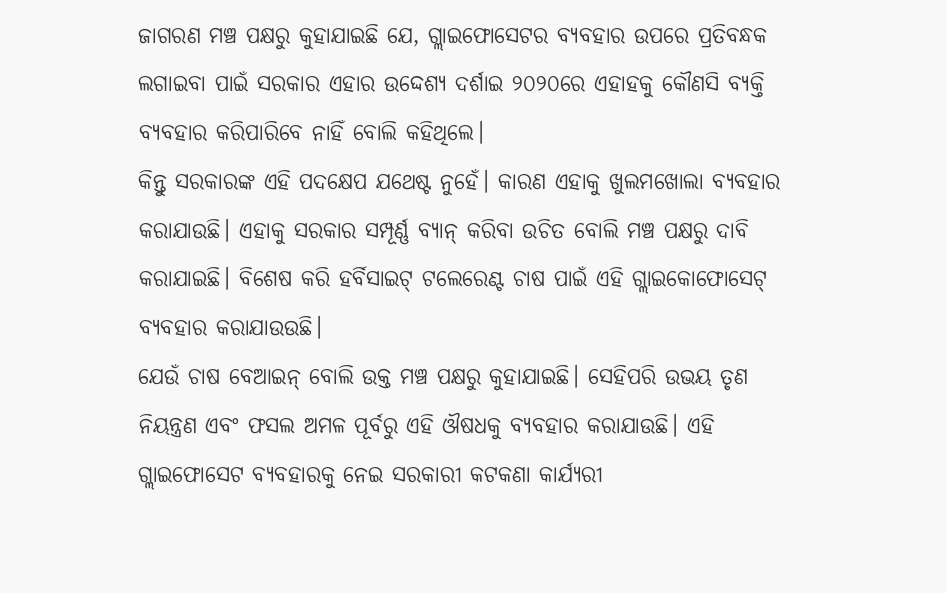ଜାଗରଣ ମଞ୍ଚ ପକ୍ଷରୁ କୁହାଯାଇଛି ଯେ, ଗ୍ଲାଇଫୋସେଟର ବ୍ୟବହାର ଉପରେ ପ୍ରତିବନ୍ଧକ ଲଗାଇବା ପାଇଁ ସରକାର ଏହାର ଉଦ୍ଦେଶ୍ୟ ଦର୍ଶାଇ ୨୦୨୦ରେ ଏହାହକୁ କୌଣସି ବ୍ୟକ୍ତି ବ୍ୟବହାର କରିପାରିବେ ନାହିଁ ବୋଲି କହିଥିଲେ।
କିନ୍ତୁ ସରକାରଙ୍କ ଏହି ପଦକ୍ଷେପ ଯଥେଷ୍ଟ ନୁହେଁ। କାରଣ ଏହାକୁ ଖୁଲମଖୋଲା ବ୍ୟବହାର କରାଯାଉଛି। ଏହାକୁ ସରକାର ସମ୍ପୂର୍ଣ୍ଣ ବ୍ୟାନ୍ କରିବା ଉଚିତ ବୋଲି ମଞ୍ଚ ପକ୍ଷରୁ ଦାବି କରାଯାଇଛି। ବିଶେଷ କରି ହର୍ବିସାଇଟ୍ ଟଲେରେଣ୍ଟ ଚାଷ ପାଇଁ ଏହି ଗ୍ଲାଇକୋଫୋସେଟ୍ ବ୍ୟବହାର କରାଯାଉଉଛି।
ଯେଉଁ ଚାଷ ବେଆଇନ୍ ବୋଲି ଉକ୍ତ ମଞ୍ଚ ପକ୍ଷରୁ କୁହାଯାଇଛି। ସେହିପରି ଉଭୟ ତୃଣ ନିୟନ୍ତ୍ରଣ ଏବଂ ଫସଲ ଅମଳ ପୂର୍ବରୁ ଏହି ଔଷଧକୁ ବ୍ୟବହାର କରାଯାଉଛି। ଏହି ଗ୍ଲାଇଫୋସେଟ ବ୍ୟବହାରକୁ ନେଇ ସରକାରୀ କଟକଣା କାର୍ଯ୍ୟରୀ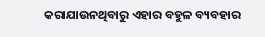କରାଯାଉନଥିବାରୁ ଏହାର ବହୁଳ ବ୍ୟବହାର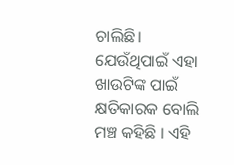ଚାଲିଛି। ଯେଉଁଥିପାଇଁ ଏହା ଖାଉଟିଙ୍କ ପାଇଁ କ୍ଷତିକାରକ ବୋଲି ମଞ୍ଚ କହିଛି । ଏହି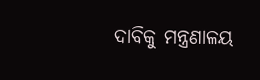ଦାବିକୁ ମନ୍ତ୍ରଣାଳୟ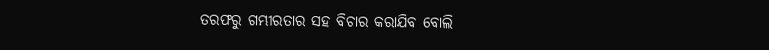ତରଫରୁ ଗମ୍ଭୀରତାର ସହ ବିଚାର କରାଯିବ ବୋଲି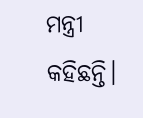ମନ୍ତ୍ରୀ କହିଛନ୍ତି।